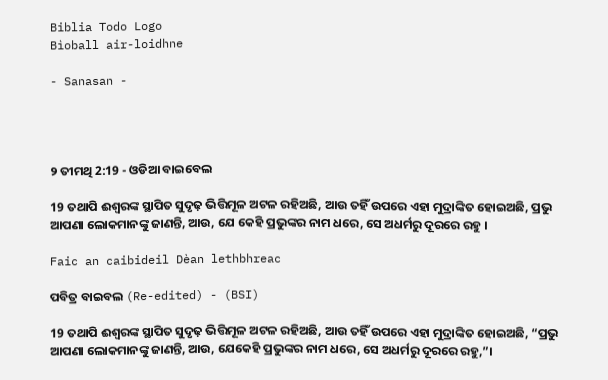Biblia Todo Logo
Bìoball air-loidhne

- Sanasan -




୨ ତୀମଥି 2:19 - ଓଡିଆ ବାଇବେଲ

19 ତଥାପି ଈଶ୍ୱରଙ୍କ ସ୍ଥାପିତ ସୁଦୃଢ଼ ଭିତ୍ତିମୂଳ ଅଟଳ ରହିଅଛି, ଆଉ ତହିଁ ଉପରେ ଏହା ମୁଦ୍ରାଙ୍କିତ ହୋଇଅଛି, ପ୍ରଭୁ ଆପଣା ଲୋକମାନଙ୍କୁ ଜାଣନ୍ତି, ଆଉ, ଯେ କେହି ପ୍ରଭୁଙ୍କର ନାମ ଧରେ, ସେ ଅଧର୍ମରୁ ଦୂରରେ ରହୁ ।

Faic an caibideil Dèan lethbhreac

ପବିତ୍ର ବାଇବଲ (Re-edited) - (BSI)

19 ତଥାପି ଈଶ୍ଵରଙ୍କ ସ୍ଥାପିତ ସୁଦୃଢ଼ ଭିତ୍ତିମୂଳ ଅଟଳ ରହିଅଛି, ଆଉ ତହିଁ ଉପରେ ଏହା ମୁଦ୍ରାଙ୍କିତ ହୋଇଅଛି, “ପ୍ରଭୁ ଆପଣା ଲୋକମାନଙ୍କୁ ଜାଣନ୍ତି, ଆଉ, ଯେକେହି ପ୍ରଭୁଙ୍କର ନାମ ଧରେ, ସେ ଅଧର୍ମରୁ ଦୂରରେ ରହୁ,”।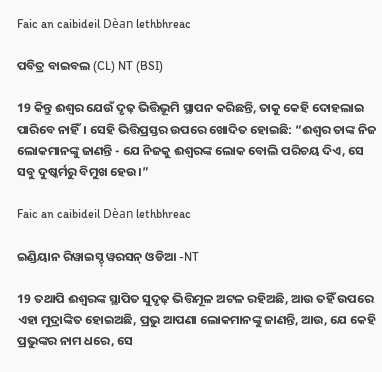Faic an caibideil Dèan lethbhreac

ପବିତ୍ର ବାଇବଲ (CL) NT (BSI)

19 କିନ୍ତୁ ଈଶ୍ୱର ଯେଉଁ ଦୃଢ଼ ଭିତ୍ତିଭୂମି ସ୍ଥାପନ କରିଛନ୍ତି, ତାକୁ କେହି ଦୋହଲାଇ ପାରିବେ ନାହିଁ। ସେହି ଭିତ୍ତିପ୍ରସ୍ତର ଉପରେ ଖୋଦିତ ହୋଇଛି: “ଈଶ୍ୱର ତାଙ୍କ ନିଜ ଲୋକମାନଙ୍କୁ ଜାଣନ୍ତି - ଯେ ନିଜକୁ ଈଶ୍ୱରଙ୍କ ଲୋକ ବୋଲି ପରିଚୟ ଦିଏ, ସେ ସବୁ ଦୁଷ୍କର୍ମରୁ ବିମୁଖ ହେଉ।”

Faic an caibideil Dèan lethbhreac

ଇଣ୍ଡିୟାନ ରିୱାଇସ୍ଡ୍ ୱରସନ୍ ଓଡିଆ -NT

19 ତଥାପି ଈଶ୍ବରଙ୍କ ସ୍ଥାପିତ ସୁଦୃଢ଼ ଭିତ୍ତିମୂଳ ଅଟଳ ରହିଅଛି, ଆଉ ତହିଁ ଉପରେ ଏହା ମୁଦ୍ରାଙ୍କିତ ହୋଇଅଛି, ପ୍ରଭୁ ଆପଣା ଲୋକମାନଙ୍କୁ ଜାଣନ୍ତି, ଆଉ, ଯେ କେହି ପ୍ରଭୁଙ୍କର ନାମ ଧରେ, ସେ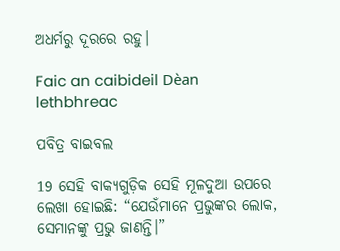ଅଧର୍ମରୁ ଦୂରରେ ରହୁ।

Faic an caibideil Dèan lethbhreac

ପବିତ୍ର ବାଇବଲ

19 ସେହି ବାକ୍ୟଗୁଡ଼ିକ ସେହି ମୂଳଦୁଆ ଉପରେ ଲେଖା ହୋଇଛି: “ଯେଉଁମାନେ ପ୍ରଭୁଙ୍କର ଲୋକ, ସେମାନଙ୍କୁ ପ୍ରଭୁ ଜାଣନ୍ତି।”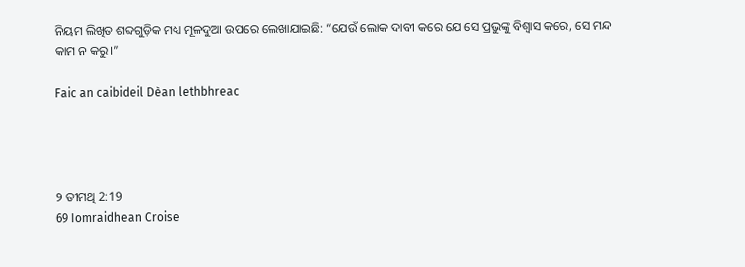ନିୟମ ଲିଖିତ ଶବ୍ଦଗୁଡ଼ିକ ମଧ୍ୟ ମୂଳଦୁଆ ଉପରେ ଲେଖାଯାଇଛି: “ଯେଉଁ ଲୋକ ଦାବୀ କରେ ଯେ ସେ ପ୍ରଭୁଙ୍କୁ ବିଶ୍ୱାସ କରେ, ସେ ମନ୍ଦ କାମ ନ କରୁ।”

Faic an caibideil Dèan lethbhreac




୨ ତୀମଥି 2:19
69 Iomraidhean Croise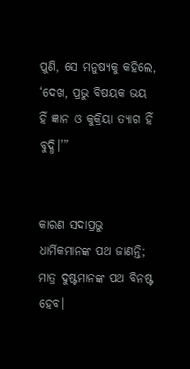ପୁଣି, ସେ ମନୁଷ୍ୟକୁ କହିଲେ, ‘ଦେଖ, ପ୍ରଭୁ ବିଷୟକ ଭୟ ହିଁ ଜ୍ଞାନ ଓ କୁକ୍ରିୟା ତ୍ୟାଗ ହିଁ ବୁଦ୍ଧି।’”


କାରଣ ସଦାପ୍ରଭୁ ଧାର୍ମିକମାନଙ୍କ ପଥ ଜାଣନ୍ତି; ମାତ୍ର ଦୁଷ୍ଟମାନଙ୍କ ପଥ ବିନଷ୍ଟ ହେବ।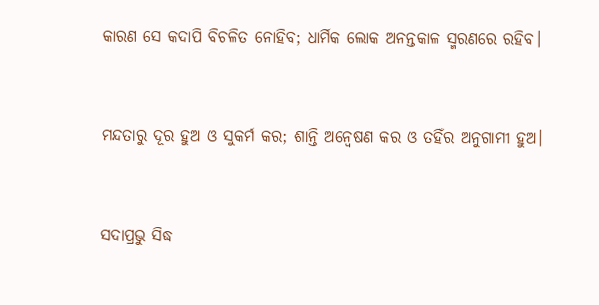କାରଣ ସେ କଦାପି ବିଚଳିତ ନୋହିବ; ଧାର୍ମିକ ଲୋକ ଅନନ୍ତକାଳ ସ୍ମରଣରେ ରହିବ।


ମନ୍ଦତାରୁ ଦୂର ହୁଅ ଓ ସୁକର୍ମ କର; ଶାନ୍ତି ଅନ୍ୱେଷଣ କର ଓ ତହିଁର ଅନୁଗାମୀ ହୁଅ।


ସଦାପ୍ରଭୁ ସିଦ୍ଧ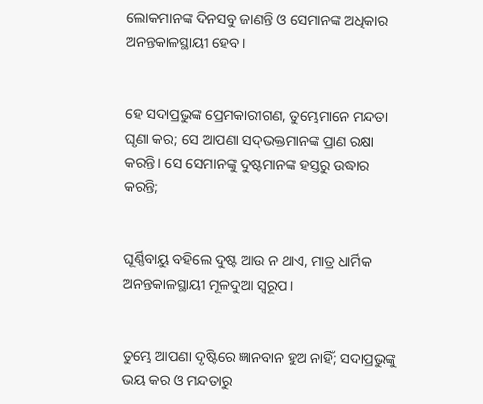ଲୋକମାନଙ୍କ ଦିନସବୁ ଜାଣନ୍ତି ଓ ସେମାନଙ୍କ ଅଧିକାର ଅନନ୍ତକାଳସ୍ଥାୟୀ ହେବ।


ହେ ସଦାପ୍ରଭୁଙ୍କ ପ୍ରେମକାରୀଗଣ, ତୁମ୍ଭେମାନେ ମନ୍ଦତା ଘୃଣା କର; ସେ ଆପଣା ସଦ୍‍ଭକ୍ତମାନଙ୍କ ପ୍ରାଣ ରକ୍ଷା କରନ୍ତି। ସେ ସେମାନଙ୍କୁ ଦୁଷ୍ଟମାନଙ୍କ ହସ୍ତରୁ ଉଦ୍ଧାର କରନ୍ତି;


ଘୂର୍ଣ୍ଣିବାୟୁ ବହିଲେ ଦୁଷ୍ଟ ଆଉ ନ ଥାଏ, ମାତ୍ର ଧାର୍ମିକ ଅନନ୍ତକାଳସ୍ଥାୟୀ ମୂଳଦୁଆ ସ୍ୱରୂପ।


ତୁମ୍ଭେ ଆପଣା ଦୃଷ୍ଟିରେ ଜ୍ଞାନବାନ ହୁଅ ନାହିଁ; ସଦାପ୍ରଭୁଙ୍କୁ ଭୟ କର ଓ ମନ୍ଦତାରୁ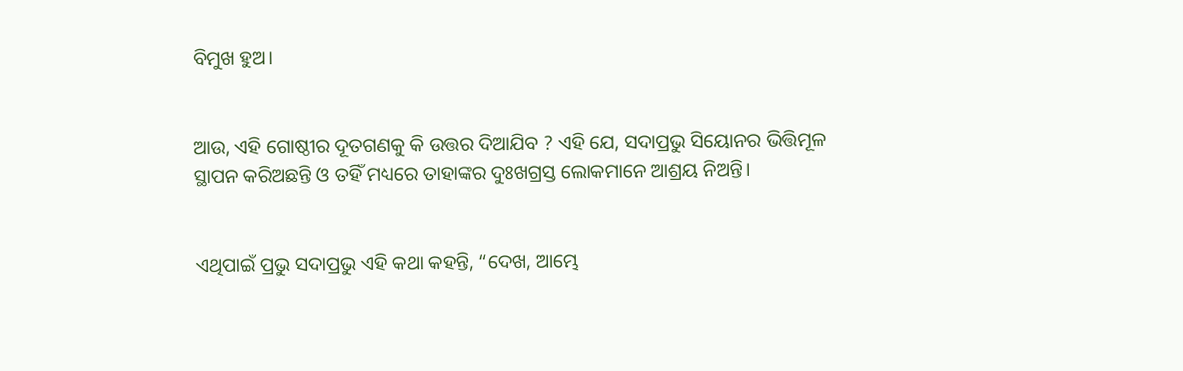ବିମୁଖ ହୁଅ।


ଆଉ, ଏହି ଗୋଷ୍ଠୀର ଦୂତଗଣକୁ କି ଉତ୍ତର ଦିଆଯିବ ? ଏହି ଯେ, ସଦାପ୍ରଭୁ ସିୟୋନର ଭିତ୍ତିମୂଳ ସ୍ଥାପନ କରିଅଛନ୍ତି ଓ ତହିଁ ମଧ୍ୟରେ ତାହାଙ୍କର ଦୁଃଖଗ୍ରସ୍ତ ଲୋକମାନେ ଆଶ୍ରୟ ନିଅନ୍ତି।


ଏଥିପାଇଁ ପ୍ରଭୁ ସଦାପ୍ରଭୁ ଏହି କଥା କହନ୍ତି, “ଦେଖ, ଆମ୍ଭେ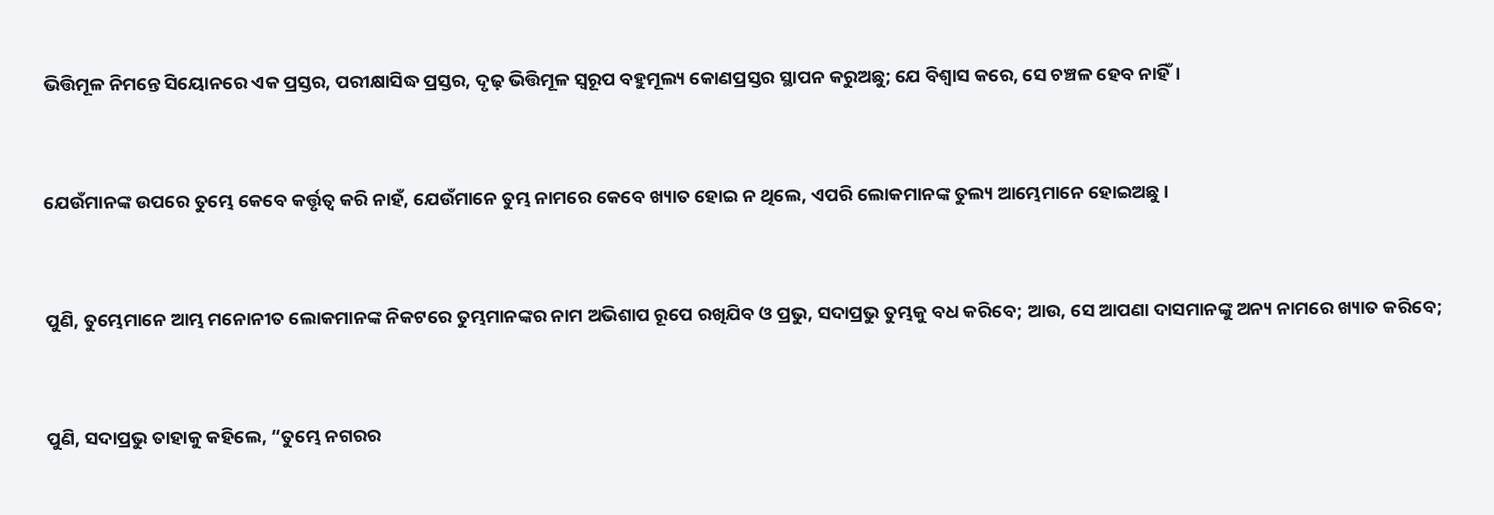ଭିତ୍ତିମୂଳ ନିମନ୍ତେ ସିୟୋନରେ ଏକ ପ୍ରସ୍ତର, ପରୀକ୍ଷାସିଦ୍ଧ ପ୍ରସ୍ତର, ଦୃଢ଼ ଭିତ୍ତିମୂଳ ସ୍ୱରୂପ ବହୁମୂଲ୍ୟ କୋଣପ୍ରସ୍ତର ସ୍ଥାପନ କରୁଅଛୁ; ଯେ ବିଶ୍ୱାସ କରେ, ସେ ଚଞ୍ଚଳ ହେବ ନାହିଁ।


ଯେଉଁମାନଙ୍କ ଉପରେ ତୁମ୍ଭେ କେବେ କର୍ତ୍ତୃତ୍ୱ କରି ନାହଁ, ଯେଉଁମାନେ ତୁମ୍ଭ ନାମରେ କେବେ ଖ୍ୟାତ ହୋଇ ନ ଥିଲେ, ଏପରି ଲୋକମାନଙ୍କ ତୁଲ୍ୟ ଆମ୍ଭେମାନେ ହୋଇଅଛୁ।


ପୁଣି, ତୁମ୍ଭେମାନେ ଆମ୍ଭ ମନୋନୀତ ଲୋକମାନଙ୍କ ନିକଟରେ ତୁମ୍ଭମାନଙ୍କର ନାମ ଅଭିଶାପ ରୂପେ ରଖିଯିବ ଓ ପ୍ରଭୁ, ସଦାପ୍ରଭୁ ତୁମ୍ଭକୁ ବଧ କରିବେ; ଆଉ, ସେ ଆପଣା ଦାସମାନଙ୍କୁ ଅନ୍ୟ ନାମରେ ଖ୍ୟାତ କରିବେ;


ପୁଣି, ସଦାପ୍ରଭୁ ତାହାକୁ କହିଲେ, “ତୁମ୍ଭେ ନଗରର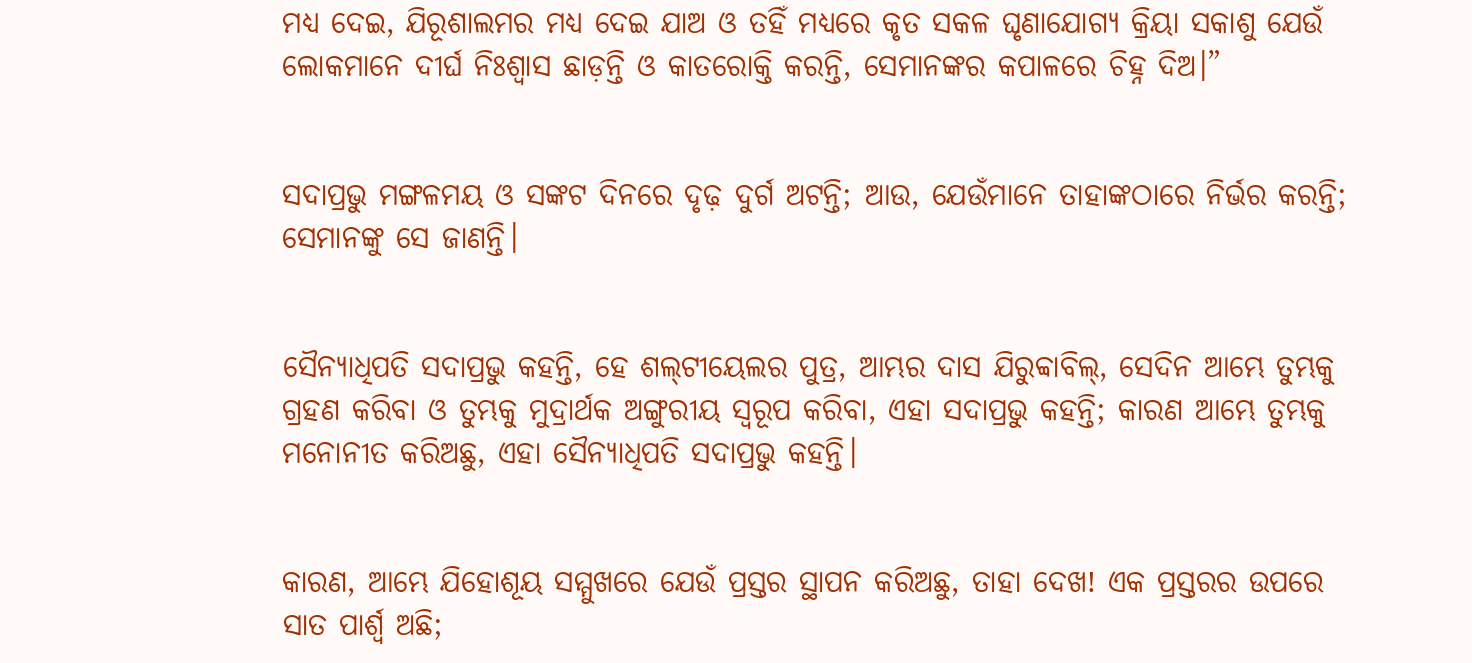ମଧ୍ୟ ଦେଇ, ଯିରୂଶାଲମର ମଧ୍ୟ ଦେଇ ଯାଅ ଓ ତହିଁ ମଧ୍ୟରେ କୃତ ସକଳ ଘୃଣାଯୋଗ୍ୟ କ୍ରିୟା ସକାଶୁ ଯେଉଁ ଲୋକମାନେ ଦୀର୍ଘ ନିଃଶ୍ୱାସ ଛାଡ଼ନ୍ତି ଓ କାତରୋକ୍ତି କରନ୍ତି, ସେମାନଙ୍କର କପାଳରେ ଚିହ୍ନ ଦିଅ।”


ସଦାପ୍ରଭୁ ମଙ୍ଗଳମୟ ଓ ସଙ୍କଟ ଦିନରେ ଦୃଢ଼ ଦୁର୍ଗ ଅଟନ୍ତି; ଆଉ, ଯେଉଁମାନେ ତାହାଙ୍କଠାରେ ନିର୍ଭର କରନ୍ତି; ସେମାନଙ୍କୁ ସେ ଜାଣନ୍ତି।


ସୈନ୍ୟାଧିପତି ସଦାପ୍ରଭୁ କହନ୍ତି, ହେ ଶଲ୍‍ଟୀୟେଲର ପୁତ୍ର, ଆମ୍ଭର ଦାସ ଯିରୁବ୍ବାବିଲ୍‍, ସେଦିନ ଆମ୍ଭେ ତୁମ୍ଭକୁ ଗ୍ରହଣ କରିବା ଓ ତୁମ୍ଭକୁ ମୁଦ୍ରାର୍ଥକ ଅଙ୍ଗୁରୀୟ ସ୍ୱରୂପ କରିବା, ଏହା ସଦାପ୍ରଭୁ କହନ୍ତି; କାରଣ ଆମ୍ଭେ ତୁମ୍ଭକୁ ମନୋନୀତ କରିଅଛୁ, ଏହା ସୈନ୍ୟାଧିପତି ସଦାପ୍ରଭୁ କହନ୍ତି।


କାରଣ, ଆମ୍ଭେ ଯିହୋଶୂୟ ସମ୍ମୁଖରେ ଯେଉଁ ପ୍ରସ୍ତର ସ୍ଥାପନ କରିଅଛୁ, ତାହା ଦେଖ! ଏକ ପ୍ରସ୍ତରର ଉପରେ ସାତ ପାର୍ଶ୍ୱ ଅଛି;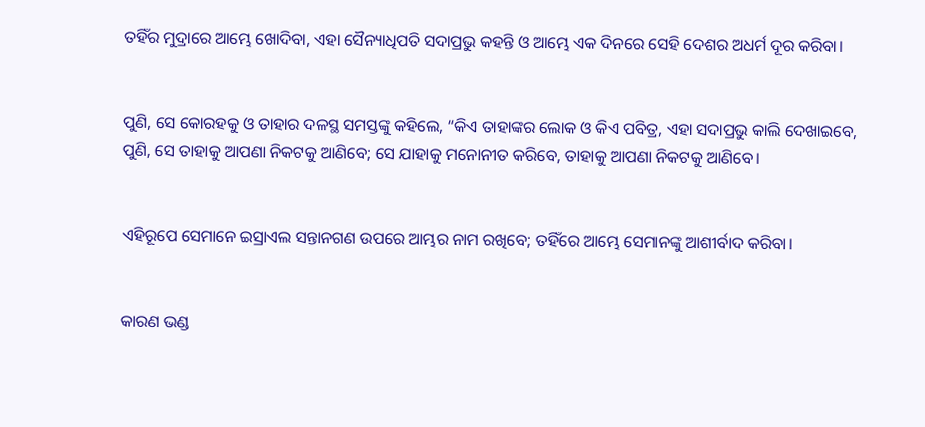ତହିଁର ମୁଦ୍ରାରେ ଆମ୍ଭେ ଖୋଦିବା, ଏହା ସୈନ୍ୟାଧିପତି ସଦାପ୍ରଭୁ କହନ୍ତି ଓ ଆମ୍ଭେ ଏକ ଦିନରେ ସେହି ଦେଶର ଅଧର୍ମ ଦୂର କରିବା।


ପୁଣି, ସେ କୋରହକୁ ଓ ତାହାର ଦଳସ୍ଥ ସମସ୍ତଙ୍କୁ କହିଲେ, “କିଏ ତାହାଙ୍କର ଲୋକ ଓ କିଏ ପବିତ୍ର, ଏହା ସଦାପ୍ରଭୁ କାଲି ଦେଖାଇବେ, ପୁଣି, ସେ ତାହାକୁ ଆପଣା ନିକଟକୁ ଆଣିବେ; ସେ ଯାହାକୁ ମନୋନୀତ କରିବେ, ତାହାକୁ ଆପଣା ନିକଟକୁ ଆଣିବେ।


ଏହିରୂପେ ସେମାନେ ଇସ୍ରାଏଲ ସନ୍ତାନଗଣ ଉପରେ ଆମ୍ଭର ନାମ ରଖିବେ; ତହିଁରେ ଆମ୍ଭେ ସେମାନଙ୍କୁ ଆଶୀର୍ବାଦ କରିବା।


କାରଣ ଭଣ୍ଡ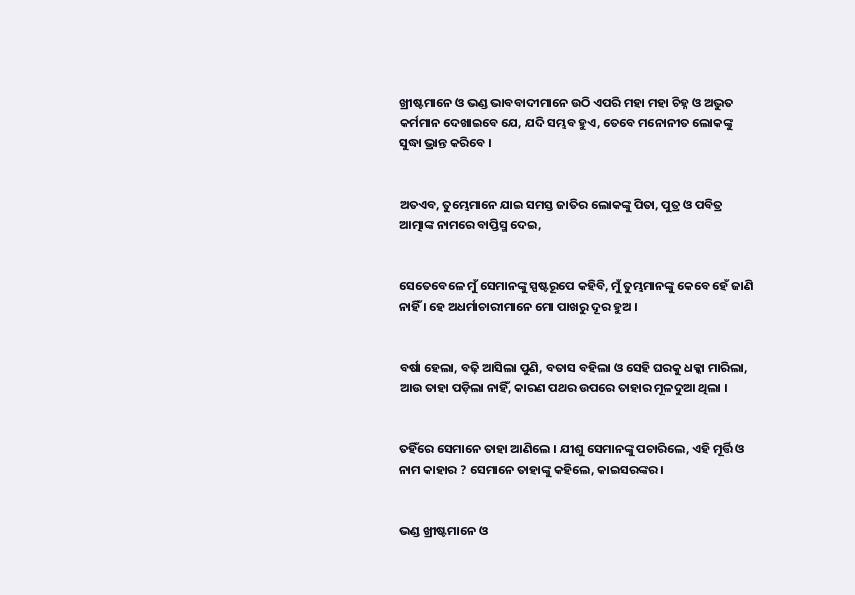ଖ୍ରୀଷ୍ଟମାନେ ଓ ଭଣ୍ଡ ଭାବବାଦୀମାନେ ଉଠି ଏପରି ମହା ମହା ଚିହ୍ନ ଓ ଅଦ୍ଭୁତ କର୍ମମାନ ଦେଖାଇବେ ଯେ, ଯଦି ସମ୍ଭବ ହୁଏ, ତେବେ ମନୋନୀତ ଲୋକଙ୍କୁ ସୁଦ୍ଧା ଭ୍ରାନ୍ତ କରିବେ ।


ଅତଏବ, ତୁମ୍ଭେମାନେ ଯାଇ ସମସ୍ତ ଜାତିର ଲୋକଙ୍କୁ ପିତା, ପୁତ୍ର ଓ ପବିତ୍ର ଆତ୍ମାଙ୍କ ନାମରେ ବାପ୍ତିସ୍ମ ଦେଇ,


ସେତେବେଳେ ମୁଁ ସେମାନଙ୍କୁ ସ୍ପଷ୍ଟରୂପେ କହିବି, ମୁଁ ତୁମ୍ଭମାନଙ୍କୁ କେବେ ହେଁ ଜାଣି ନାହିଁ । ହେ ଅଧର୍ମାଚାରୀମାନେ ମୋ ପାଖରୁ ଦୂର ହୁଅ ।


ବର୍ଷା ହେଲା, ବଢ଼ି ଆସିଲା ପୁଣି, ବତାସ ବହିଲା ଓ ସେହି ଘରକୁ ଧକ୍କା ମାରିଲା, ଆଉ ତାହା ପଡ଼ିଲା ନାହିଁ, କାରଣ ପଥର ଉପରେ ତାହାର ମୂଳଦୁଆ ଥିଲା ।


ତହିଁରେ ସେମାନେ ତାହା ଆଣିଲେ । ଯୀଶୁ ସେମାନଙ୍କୁ ପଚାରିଲେ, ଏହି ମୂର୍ତ୍ତି ଓ ନାମ କାହାର ? ସେମାନେ ତାହାଙ୍କୁ କହିଲେ, କାଇସରଙ୍କର ।


ଭଣ୍ଡ ଖ୍ରୀଷ୍ଟମାନେ ଓ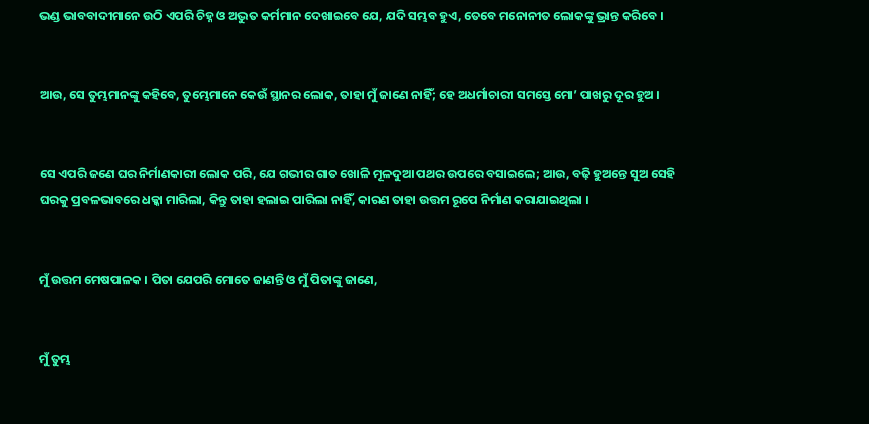ଭଣ୍ଡ ଭାବବାଦୀମାନେ ଉଠି ଏପରି ଚିହ୍ନ ଓ ଅଦ୍ଭୁତ କର୍ମମାନ ଦେଖାଇବେ ଯେ, ଯଦି ସମ୍ଭବ ହୁଏ, ତେବେ ମନୋନୀତ ଲୋକଙ୍କୁ ଭ୍ରାନ୍ତ କରିବେ ।


ଆଉ, ସେ ତୁମ୍ଭମାନଙ୍କୁ କହିବେ, ତୁମ୍ଭେମାନେ କେଉଁ ସ୍ଥାନର ଲୋକ, ତାହା ମୁଁ ଜାଣେ ନାହିଁ; ହେ ଅଧର୍ମାଚାରୀ ସମସ୍ତେ ମୋ’ ପାଖରୁ ଦୂର ହୁଅ ।


ସେ ଏପରି ଜଣେ ଘର ନିର୍ମାଣକାରୀ ଲୋକ ପରି, ଯେ ଗଭୀର ଗାତ ଖୋଳି ମୂଳଦୁଆ ପଥର ଉପରେ ବସାଇଲେ; ଆଉ, ବଢ଼ି ହୁଅନ୍ତେ ସୁଅ ସେହି ଘରକୁ ପ୍ରବଳଭାବରେ ଧକ୍କା ମାରିଲା, କିନ୍ତୁ ତାହା ହଲାଇ ପାରିଲା ନାହିଁ, କାରଣ ତାହା ଉତ୍ତମ ରୂପେ ନିର୍ମାଣ କରାଯାଇଥିଲା ।


ମୁଁ ଉତ୍ତମ ମେଷପାଳକ । ପିତା ଯେପରି ମୋତେ ଜାଣନ୍ତି ଓ ମୁଁ ପିତାଙ୍କୁ ଜାଣେ,


ମୁଁ ତୁମ୍ଭ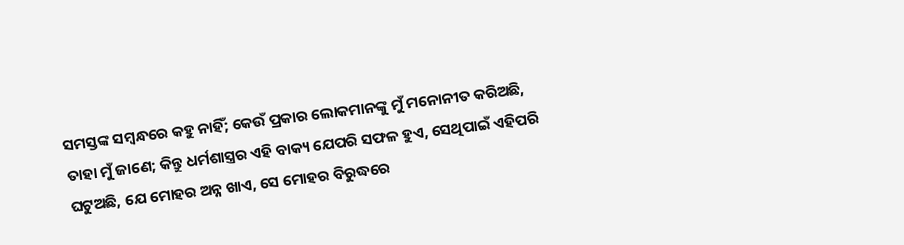ସମସ୍ତଙ୍କ ସମ୍ବନ୍ଧରେ କହୁ ନାହିଁ; କେଉଁ ପ୍ରକାର ଲୋକମାନଙ୍କୁ ମୁଁ ମନୋନୀତ କରିଅଛି, ତାହା ମୁଁ ଜାଣେ; କିନ୍ତୁ ଧର୍ମଶାସ୍ତ୍ରର ଏହି ବାକ୍ୟ ଯେପରି ସଫଳ ହୁଏ, ସେଥିପାଇଁ ଏହିପରି ଘଟୁଅଛି, ଯେ ମୋହର ଅନ୍ନ ଖାଏ, ସେ ମୋହର ବିରୁଦ୍ଧରେ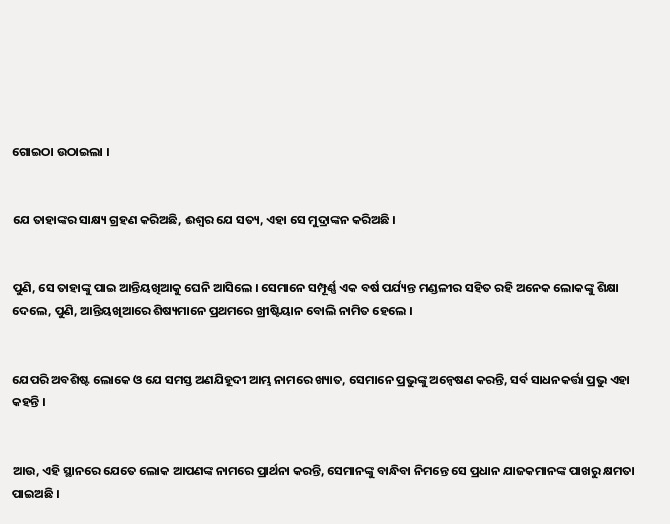ଗୋଇଠା ଉଠାଇଲା ।


ଯେ ତାହାଙ୍କର ସାକ୍ଷ୍ୟ ଗ୍ରହଣ କରିଅଛି, ଈଶ୍ୱର ଯେ ସତ୍ୟ, ଏହା ସେ ମୁଦ୍ରାଙ୍କନ କରିଅଛି ।


ପୁଣି, ସେ ତାହାଙ୍କୁ ପାଇ ଆନ୍ତିୟଖିଆକୁ ଘେନି ଆସିଲେ । ସେମାନେ ସମ୍ପୂର୍ଣ୍ଣ ଏକ ବର୍ଷ ପର୍ଯ୍ୟନ୍ତ ମଣ୍ଡଳୀର ସହିତ ରହି ଅନେକ ଲୋକଙ୍କୁ ଶିକ୍ଷା ଦେଲେ, ପୁଣି, ଆନ୍ତିୟଖିଆରେ ଶିଷ୍ୟମାନେ ପ୍ରଥମରେ ଖ୍ରୀଷ୍ଟିୟାନ ବୋଲି ନାମିତ ହେଲେ ।


ଯେପରି ଅବଶିଷ୍ଟ ଲୋକେ ଓ ଯେ ସମସ୍ତ ଅଣଯିହୂଦୀ ଆମ୍ଭ ନାମରେ ଖ୍ୟାତ, ସେମାନେ ପ୍ରଭୁଙ୍କୁ ଅନ୍ୱେଷଣ କରନ୍ତି, ସର୍ବ ସାଧନକର୍ତ୍ତା ପ୍ରଭୁ ଏହା କହନ୍ତି ।


ଆଉ, ଏହି ସ୍ଥାନରେ ଯେତେ ଲୋକ ଆପଣଙ୍କ ନାମରେ ପ୍ରାର୍ଥନା କରନ୍ତି, ସେମାନଙ୍କୁ ବାନ୍ଧିବା ନିମନ୍ତେ ସେ ପ୍ରଧାନ ଯାଜକମାନଙ୍କ ପାଖରୁ କ୍ଷମତା ପାଇଅଛି ।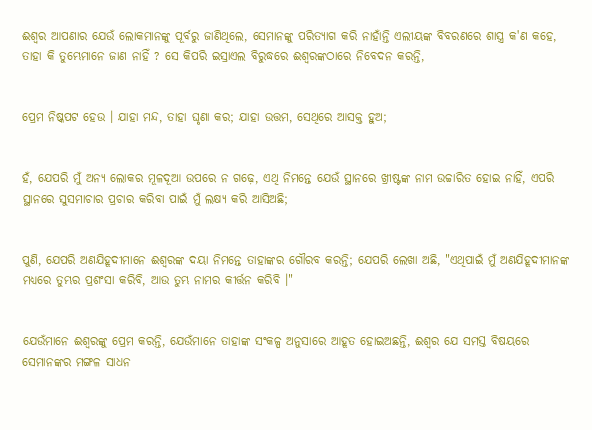ଈଶ୍ୱର ଆପଣାର ଯେଉଁ ଲୋକମାନଙ୍କୁ ପୂର୍ବରୁ ଜାଣିଥିଲେ, ସେମାନଙ୍କୁ ପରିତ୍ୟାଗ କରି ନାହାଁନ୍ତି ଏଲୀୟଙ୍କ ବିବରଣରେ ଶାସ୍ତ୍ର କ'ଣ କହେ, ତାହା କି ତୁମ୍ଭେମାନେ ଜାଣ ନାହିଁ ? ସେ କିପରି ଇସ୍ରାଏଲ ବିରୁଦ୍ଧରେ ଈଶ୍ୱରଙ୍କଠାରେ ନିବେଦନ କରନ୍ତି,


ପ୍ରେମ ନିଷ୍କପଟ ହେଉ । ଯାହା ମନ୍ଦ, ତାହା ଘୃଣା କର; ଯାହା ଉତ୍ତମ, ସେଥିରେ ଆସକ୍ତ ହୁଅ;


ହଁ, ଯେପରି ମୁଁ ଅନ୍ୟ ଲୋକର ମୂଳଦୂଆ ଉପରେ ନ ଗଢ଼େ, ଏଥି ନିମନ୍ତେ ଯେଉଁ ସ୍ଥାନରେ ଖ୍ରୀଷ୍ଟଙ୍କ ନାମ ଉଚ୍ଚାରିତ ହୋଇ ନାହିଁ, ଏପରି ସ୍ଥାନରେ ସୁସମାଚାର ପ୍ରଚାର କରିବା ପାଇଁ ମୁଁ ଲକ୍ଷ୍ୟ କରି ଆସିଅଛି;


ପୁଣି, ଯେପରି ଅଣଯିହୂଦୀମାନେ ଈଶ୍ୱରଙ୍କ ଦୟା ନିମନ୍ତେ ତାହାଙ୍କର ଗୌରବ କରନ୍ତି; ଯେପରି ଲେଖା ଅଛି, "ଏଥିପାଇଁ ମୁଁ ଅଣଯିହୂଦୀମାନଙ୍କ ମଧ୍ୟରେ ତୁମ୍ଭର ପ୍ରଶଂସା କରିବି, ଆଉ ତୁମ୍ଭ ନାମର କୀର୍ତ୍ତନ କରିବି ।"


ଯେଉଁମାନେ ଈଶ୍ୱରଙ୍କୁ ପ୍ରେମ କରନ୍ତି, ଯେଉଁମାନେ ତାହାଙ୍କ ସଂକଳ୍ପ ଅନୁସାରେ ଆହୂତ ହୋଇଅଛନ୍ତି, ଈଶ୍ୱର ଯେ ସମସ୍ତ ବିଷୟରେ ସେମାନଙ୍କର ମଙ୍ଗଳ ସାଧନ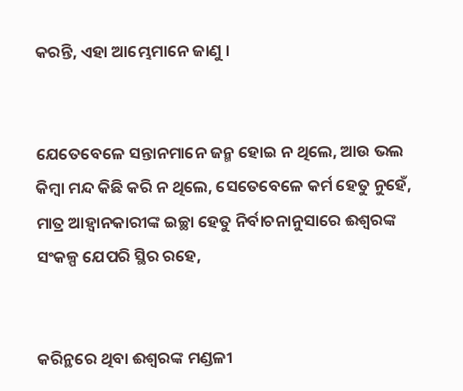କରନ୍ତି, ଏହା ଆମ୍ଭେମାନେ ଜାଣୁ ।


ଯେତେବେଳେ ସନ୍ତାନମାନେ ଜନ୍ମ ହୋଇ ନ ଥିଲେ, ଆଉ ଭଲ କିମ୍ବା ମନ୍ଦ କିଛି କରି ନ ଥିଲେ, ସେତେବେଳେ କର୍ମ ହେତୁ ନୁହେଁ, ମାତ୍ର ଆହ୍ୱାନକାରୀଙ୍କ ଇଚ୍ଛା ହେତୁ ନିର୍ବାଚନାନୁସାରେ ଈଶ୍ୱରଙ୍କ ସଂକଳ୍ପ ଯେପରି ସ୍ଥିର ରହେ,


କରିନ୍ଥରେ ଥିବା ଈଶ୍ୱରଙ୍କ ମଣ୍ଡଳୀ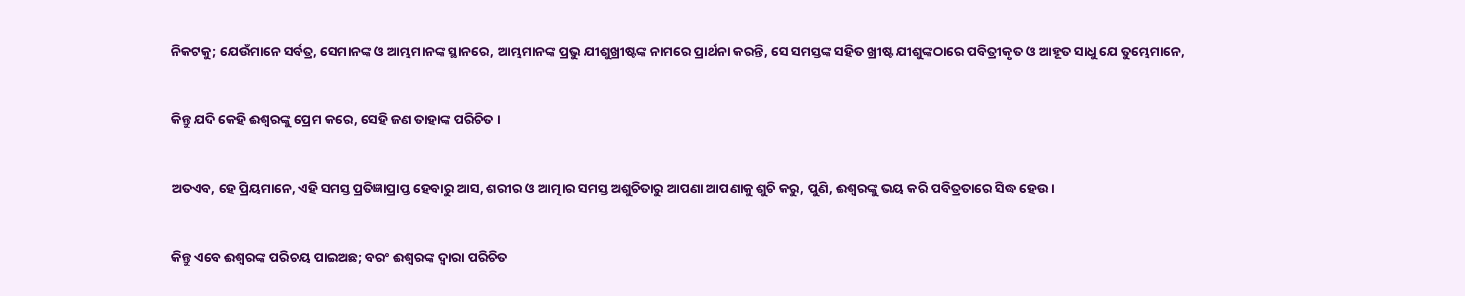ନିକଟକୁ; ଯେଉଁମାନେ ସର୍ବତ୍ର, ସେମାନଙ୍କ ଓ ଆମ୍ଭମାନଙ୍କ ସ୍ଥାନରେ, ଆମ୍ଭମାନଙ୍କ ପ୍ରଭୁ ଯୀଶୁଖ୍ରୀଷ୍ଟଙ୍କ ନାମରେ ପ୍ରାର୍ଥନା କରନ୍ତି, ସେ ସମସ୍ତଙ୍କ ସହିତ ଖ୍ରୀଷ୍ଟ ଯୀଶୁଙ୍କଠାରେ ପବିତ୍ରୀକୃତ ଓ ଆହୂତ ସାଧୁ ଯେ ତୁମ୍ଭେମାନେ,


କିନ୍ତୁ ଯଦି କେହି ଈଶ୍ୱରଙ୍କୁ ପ୍ରେମ କରେ, ସେହି ଜଣ ତାହାଙ୍କ ପରିଚିତ ।


ଅତଏବ, ହେ ପ୍ରିୟମାନେ, ଏହି ସମସ୍ତ ପ୍ରତିଜ୍ଞାପ୍ରାପ୍ତ ହେବାରୁ ଆସ, ଶରୀର ଓ ଆତ୍ମାର ସମସ୍ତ ଅଶୁଚିତାରୁ ଆପଣା ଆପଣାକୁ ଶୁଚି କରୁ, ପୁଣି, ଈଶ୍ୱରଙ୍କୁ ଭୟ କରି ପବିତ୍ରତାରେ ସିଦ୍ଧ ହେଉ ।


କିନ୍ତୁ ଏବେ ଈଶ୍ୱରଙ୍କ ପରିଚୟ ପାଇଅଛ; ବରଂ ଈଶ୍ୱରଙ୍କ ଦ୍ୱାରା ପରିଚିତ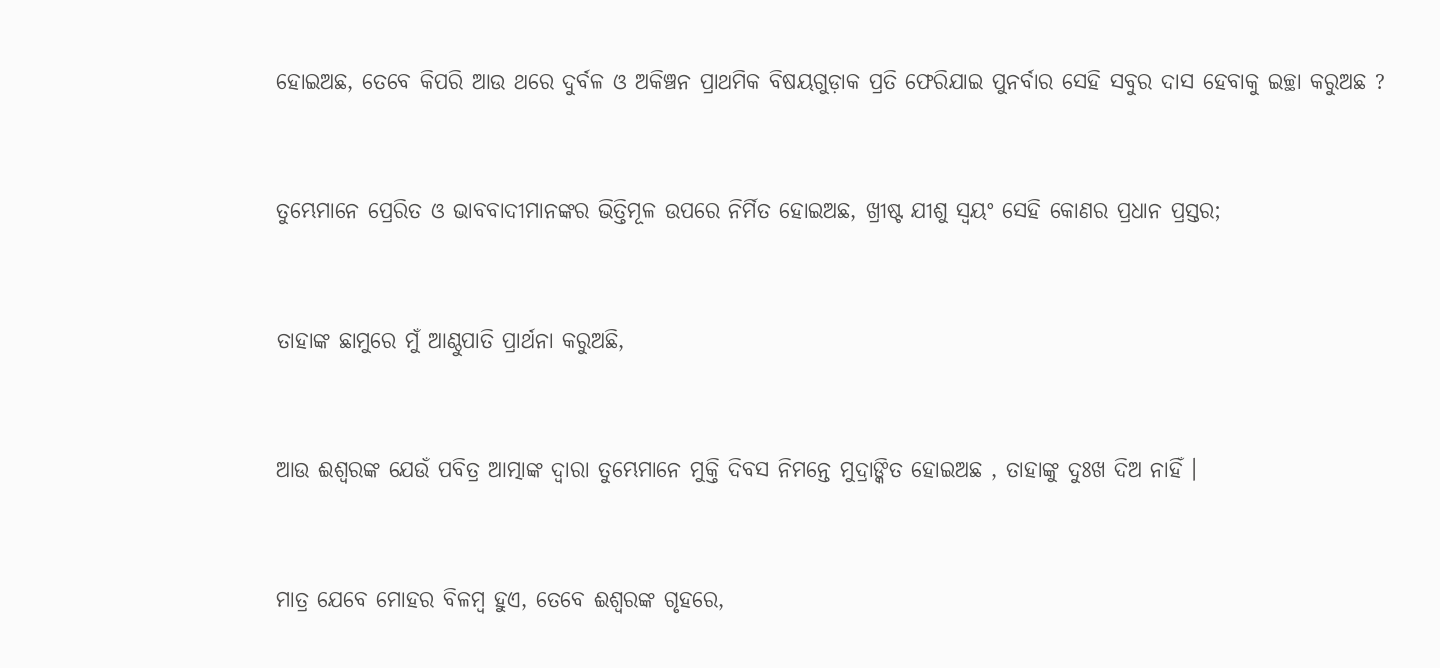ହୋଇଅଛ, ତେବେ କିପରି ଆଉ ଥରେ ଦୁର୍ବଳ ଓ ଅକିଞ୍ଚନ ପ୍ରାଥମିକ ବିଷୟଗୁଡ଼ାକ ପ୍ରତି ଫେରିଯାଇ ପୁନର୍ବାର ସେହି ସବୁର ଦାସ ହେବାକୁ ଇଚ୍ଛା କରୁଅଛ ?


ତୁମ୍ଭେମାନେ ପ୍ରେରିତ ଓ ଭାବବାଦୀମାନଙ୍କର ଭିତ୍ତିମୂଳ ଉପରେ ନିର୍ମିତ ହୋଇଅଛ, ଖ୍ରୀଷ୍ଟ ଯୀଶୁ ସ୍ୱୟଂ ସେହି କୋଣର ପ୍ରଧାନ ପ୍ରସ୍ତର;


ତାହାଙ୍କ ଛାମୁରେ ମୁଁ ଆଣ୍ଠୁପାତି ପ୍ରାର୍ଥନା କରୁଅଛି,


ଆଉ ଈଶ୍ୱରଙ୍କ ଯେଉଁ ପବିତ୍ର ଆତ୍ମାଙ୍କ ଦ୍ୱାରା ତୁମ୍ଭେମାନେ ମୁକ୍ତି ଦିବସ ନିମନ୍ତେ ମୁଦ୍ରାଙ୍କିତ ହୋଇଅଛ , ତାହାଙ୍କୁ ଦୁଃଖ ଦିଅ ନାହିଁ ।


ମାତ୍ର ଯେବେ ମୋହର ବିଳମ୍ବ ହୁଏ, ତେବେ ଈଶ୍ୱରଙ୍କ ଗୃହରେ,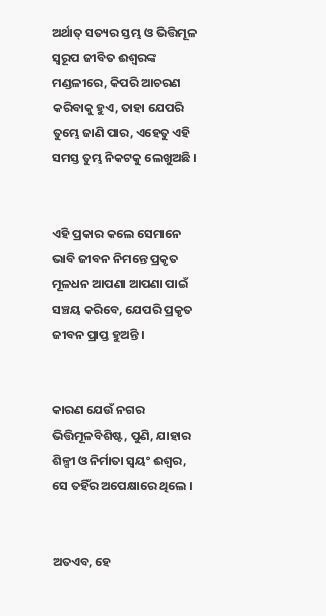ଅର୍ଥାତ୍ ସତ୍ୟର ସ୍ତମ୍ଭ ଓ ଭିତ୍ତିମୂଳ ସ୍ୱରୂପ ଜୀବିତ ଈଶ୍ୱରଙ୍କ ମଣ୍ଡଳୀରେ, କିପରି ଆଚରଣ କରିବାକୁ ହୁଏ, ତାହା ଯେପରି ତୁମ୍ଭେ ଜାଣି ପାର, ଏହେତୁ ଏହି ସମସ୍ତ ତୁମ୍ଭ ନିକଟକୁ ଲେଖୁଅଛି ।


ଏହି ପ୍ରକାର କଲେ ସେମାନେ ଭାବି ଜୀବନ ନିମନ୍ତେ ପ୍ରକୃତ ମୂଳଧନ ଆପଣା ଆପଣା ପାଇଁ ସଞ୍ଚୟ କରିବେ, ଯେପରି ପ୍ରକୃତ ଜୀବନ ପ୍ରାପ୍ତ ହୁଅନ୍ତି ।


କାରଣ ଯେଉଁ ନଗର ଭିତ୍ତିମୂଳବିଶିଷ୍ଟ, ପୁଣି, ଯାହାର ଶିଳ୍ପୀ ଓ ନିର୍ମାତା ସ୍ୱୟଂ ଈଶ୍ୱର, ସେ ତହିଁର ଅପେକ୍ଷାରେ ଥିଲେ ।


ଅତଏବ, ହେ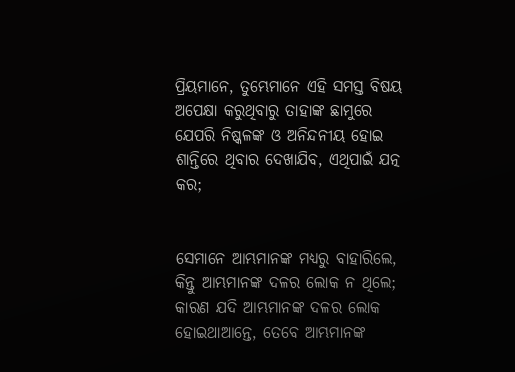ପ୍ରିୟମାନେ, ତୁମ୍ଭେମାନେ ଏହି ସମସ୍ତ ବିଷୟ ଅପେକ୍ଷା କରୁଥିବାରୁ ତାହାଙ୍କ ଛାମୁରେ ଯେପରି ନିଷ୍କଳଙ୍କ ଓ ଅନିନ୍ଦନୀୟ ହୋଇ ଶାନ୍ତିରେ ଥିବାର ଦେଖାଯିବ, ଏଥିପାଇଁ ଯତ୍ନ କର;


ସେମାନେ ଆମ୍ଭମାନଙ୍କ ମଧ୍ୟରୁ ବାହାରିଲେ, କିନ୍ତୁ ଆମ୍ଭମାନଙ୍କ ଦଳର ଲୋକ ନ ଥିଲେ; କାରଣ ଯଦି ଆମ୍ଭମାନଙ୍କ ଦଳର ଲୋକ ହୋଇଥାଆନ୍ତେ, ତେବେ ଆମ୍ଭମାନଙ୍କ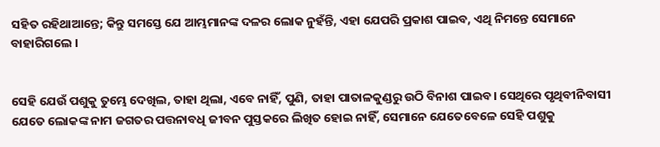ସହିତ ରହିଥାଆନ୍ତେ; କିନ୍ତୁ ସମସ୍ତେ ଯେ ଆମ୍ଭମାନଙ୍କ ଦଳର ଲୋକ ନୁହଁନ୍ତି, ଏହା ଯେପରି ପ୍ରକାଶ ପାଇବ, ଏଥି ନିମନ୍ତେ ସେମାନେ ବାହାରିଗଲେ ।


ସେହି ଯେଉଁ ପଶୁକୁ ତୁମ୍ଭେ ଦେଖିଲ, ତାହା ଥିଲା, ଏବେ ନାହିଁ, ପୁଣି, ତାହା ପାତାଳକୁଣ୍ଡରୁ ଉଠି ବିନାଶ ପାଇବ। ସେଥିରେ ପୃଥିବୀନିବାସୀ ଯେତେ ଲୋକଙ୍କ ନାମ ଜଗତର ପତ୍ତନାବଧି ଜୀବନ ପୁସ୍ତକରେ ଲିଖିତ ହୋଇ ନାହିଁ, ସେମାନେ ଯେତେବେଳେ ସେହି ପଶୁକୁ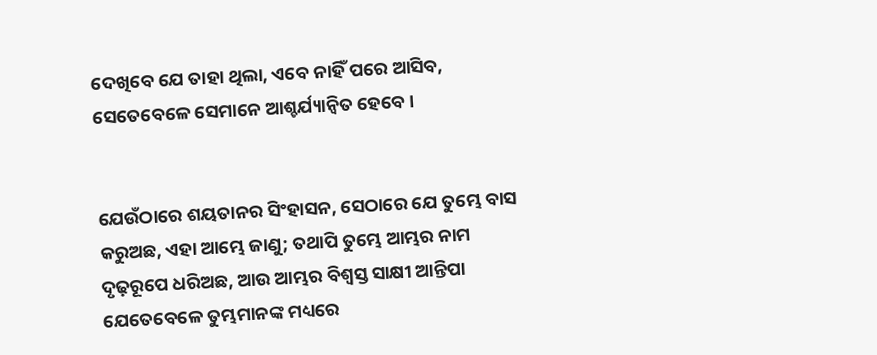ଦେଖିବେ ଯେ ତାହା ଥିଲା, ଏବେ ନାହିଁ ପରେ ଆସିବ, ସେତେବେଳେ ସେମାନେ ଆଶ୍ଚର୍ଯ୍ୟାନ୍ୱିତ ହେବେ ।


ଯେଉଁଠାରେ ଶୟତାନର ସିଂହାସନ, ସେଠାରେ ଯେ ତୁମ୍ଭେ ବାସ କରୁଅଛ, ଏହା ଆମ୍ଭେ ଜାଣୁ; ତଥାପି ତୁମ୍ଭେ ଆମ୍ଭର ନାମ ଦୃଢ଼ରୂପେ ଧରିଅଛ, ଆଉ ଆମ୍ଭର ବିଶ୍ୱସ୍ତ ସାକ୍ଷୀ ଆନ୍ତିପା ଯେତେବେଳେ ତୁମ୍ଭମାନଙ୍କ ମଧ୍ୟରେ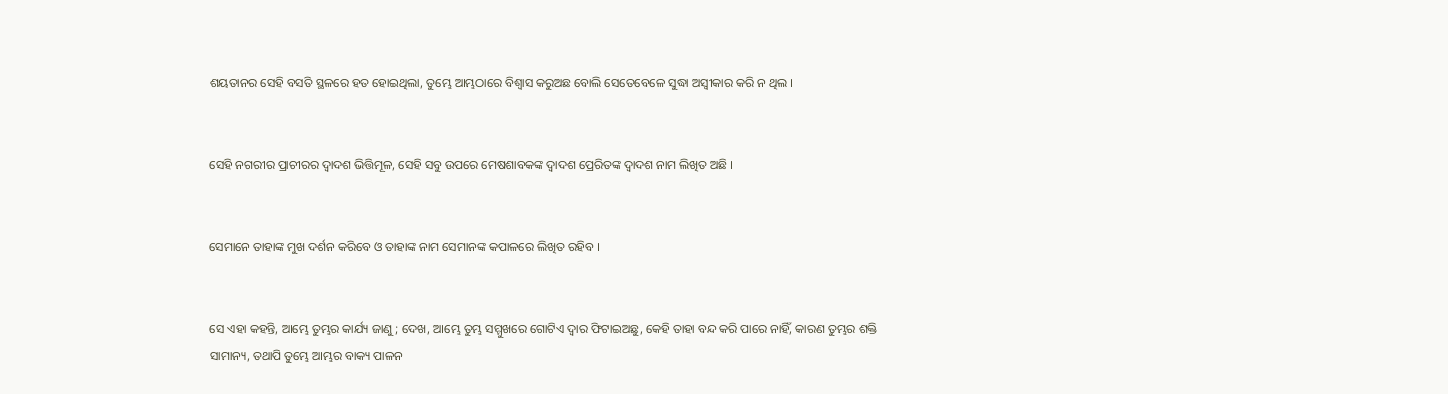ଶୟତାନର ସେହି ବସତି ସ୍ଥଳରେ ହତ ହୋଇଥିଲା, ତୁମ୍ଭେ ଆମ୍ଭଠାରେ ବିଶ୍ୱାସ କରୁଅଛ ବୋଲି ସେତେବେଳେ ସୁଦ୍ଧା ଅସ୍ୱୀକାର କରି ନ ଥିଲ ।


ସେହି ନଗରୀର ପ୍ରାଚୀରର ଦ୍ୱାଦଶ ଭିତ୍ତିମୂଳ, ସେହି ସବୁ ଉପରେ ମେଷଶାବକଙ୍କ ଦ୍ୱାଦଶ ପ୍ରେରିତଙ୍କ ଦ୍ୱାଦଶ ନାମ ଲିଖିତ ଅଛି ।


ସେମାନେ ତାହାଙ୍କ ମୁଖ ଦର୍ଶନ କରିବେ ଓ ତାହାଙ୍କ ନାମ ସେମାନଙ୍କ କପାଳରେ ଲିଖିତ ରହିବ ।


ସେ ଏହା କହନ୍ତି, ଆମ୍ଭେ ତୁମ୍ଭର କାର୍ଯ୍ୟ ଜାଣୁ; ଦେଖ, ଆମ୍ଭେ ତୁମ୍ଭ ସମ୍ମୁଖରେ ଗୋଟିଏ ଦ୍ୱାର ଫିଟାଇଅଛୁ, କେହି ତାହା ବନ୍ଦ କରି ପାରେ ନାହିଁ, କାରଣ ତୁମ୍ଭର ଶକ୍ତି ସାମାନ୍ୟ, ତଥାପି ତୁମ୍ଭେ ଆମ୍ଭର ବାକ୍ୟ ପାଳନ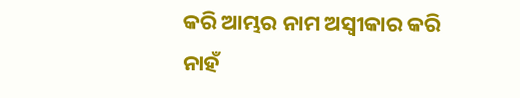କରି ଆମ୍ଭର ନାମ ଅସ୍ୱୀକାର କରି ନାହଁ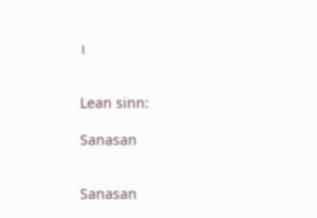।


Lean sinn:

Sanasan


Sanasan